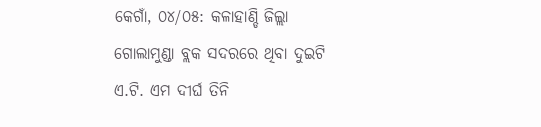କେଗାଁ, ୦୪/୦୫: କଳାହାଣ୍ଡି ଜିଲ୍ଲା ଗୋଲାମୁଣ୍ଡା ବ୍ଲକ ସଦରରେ ଥିବା ଦୁଇଟି ଏ.ଟି. ଏମ ଦୀର୍ଘ ତିନି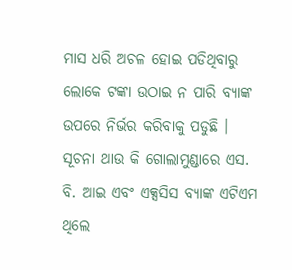ମାସ ଧରି ଅଚଳ ହୋଇ ପଡିଥିବାରୁ ଲୋକେ ଟଙ୍କା ଉଠାଇ ନ ପାରି ବ୍ୟାଙ୍କ ଉପରେ ନିର୍ଭର କରିବାକୁ ପଡୁଛି ।
ସୂଚନା ଥାଉ କି ଗୋଲାମୁଣ୍ଡାରେ ଏସ. ବି. ଆଇ ଏବଂ ଏକ୍ସସିସ ବ୍ୟାଙ୍କ ଏଟିଏମ ଥିଲେ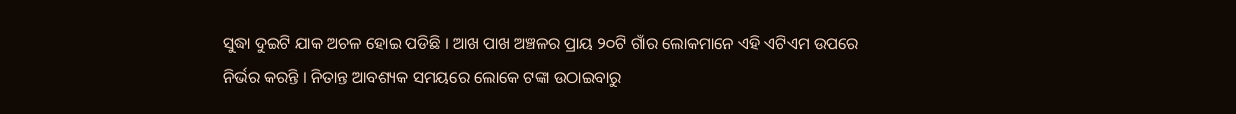ସୁଦ୍ଧା ଦୁଇଟି ଯାକ ଅଚଳ ହୋଇ ପଡିଛି । ଆଖ ପାଖ ଅଞ୍ଚଳର ପ୍ରାୟ ୨୦ଟି ଗାଁର ଲୋକମାନେ ଏହି ଏଟିଏମ ଉପରେ ନିର୍ଭର କରନ୍ତି । ନିତାନ୍ତ ଆବଶ୍ୟକ ସମୟରେ ଲୋକେ ଟଙ୍କା ଉଠାଇବାରୁ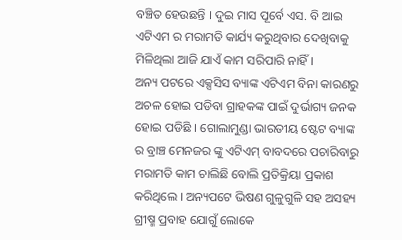ବଞ୍ଚିତ ହେଉଛନ୍ତି । ଦୁଇ ମାସ ପୂର୍ବେ ଏସ. ବି ଆଇ ଏଟିଏମ ର ମରାମତି କାର୍ଯ୍ୟ କରୁଥିବାର ଦେଖିବାକୁ ମିଳିଥିଲା ଆଜି ଯାଏଁ କାମ ସରିପାରି ନାହିଁ ।
ଅନ୍ୟ ପଟରେ ଏକ୍ସସିସ ବ୍ୟାଙ୍କ ଏଟିଏମ ବିନା କାରଣରୁ ଅଚଳ ହୋଇ ପଡିବା ଗ୍ରାହକଙ୍କ ପାଇଁ ଦୁର୍ଭାଗ୍ୟ ଜନକ ହୋଇ ପଡିଛି । ଗୋଲାମୁଣ୍ଡା ଭାରତୀୟ ଷ୍ଟେଟ ବ୍ୟାଙ୍କ ର ବ୍ରାଞ୍ଚ ମେନଜର ଙ୍କୁ ଏଟିଏମ୍ ବାବଦରେ ପଚାରିବାରୁ ମରାମତି କାମ ଚାଲିଛି ବୋଲି ପ୍ରତିକ୍ରିୟା ପ୍ରକାଶ କରିଥିଲେ । ଅନ୍ୟପଟେ ଭିଷଣ ଗୁଳୁଗୁଳି ସହ ଅସହ୍ୟ ଗ୍ରୀଷ୍ମ ପ୍ରବାହ ଯୋଗୁଁ ଲୋକେ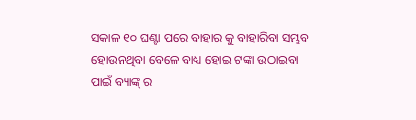ସକାଳ ୧୦ ଘଣ୍ଟା ପରେ ବାହାର କୁ ବାହାରିବା ସମ୍ଭବ ହୋଉନଥିବା ବେଳେ ବାଧ୍ୟ ହୋଇ ଟଙ୍କା ଉଠାଇବା ପାଇଁ ବ୍ୟାଙ୍କ୍ ର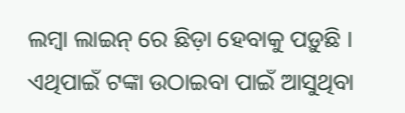ଲମ୍ବା ଲାଇନ୍ ରେ ଛିଡ଼ା ହେବାକୁ ପଡ଼ୁଛି । ଏଥିପାଇଁ ଟଙ୍କା ଉଠାଇବା ପାଇଁ ଆସୁଥିବା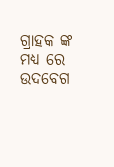ଗ୍ରାହକ ଙ୍କ ମଧ୍ୟ ରେ ଉଦବେଗ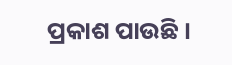ପ୍ରକାଶ ପାଉଛି ।